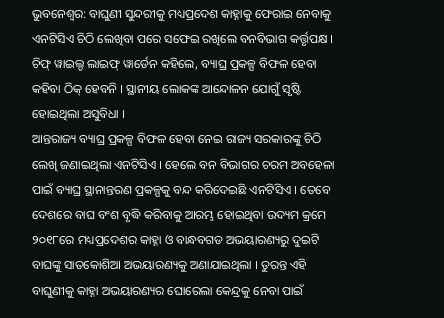ଭୁବନେଶ୍ବର: ବାଘୁଣୀ ସୁନ୍ଦରୀକୁ ମଧ୍ୟପ୍ରଦେଶ କାହ୍ନାକୁ ଫେରାଇ ନେବାକୁ ଏନଟିସିଏ ଚିଠି ଲେଖିବା ପରେ ସଫେଇ ରଖିଲେ ବନବିଭାଗ କର୍ତ୍ତୃପକ୍ଷ । ଚିଫ୍ ୱାଇଲ୍ଡ ଲାଇଫ୍ ୱାର୍ଡେନ କହିଲେ, ବ୍ୟାଘ୍ର ପ୍ରକଳ୍ପ ବିଫଳ ହେବା କହିବା ଠିକ୍ ହେବନି । ସ୍ଥାନୀୟ ଲୋକଙ୍କ ଆନ୍ଦୋଳନ ଯୋଗୁଁ ସୃଷ୍ଟି ହୋଇଥିଲା ଅସୁବିଧା ।
ଆନ୍ତରାଜ୍ୟ ବ୍ୟାଘ୍ର ପ୍ରକଳ୍ପ ବିଫଳ ହେବା ନେଇ ରାଜ୍ୟ ସରକାରଙ୍କୁ ଚିଠି ଲେଖି ଜଣାଇଥିଲା ଏନଟିସିଏ । ହେଲେ ବନ ବିଭାଗର ଚରମ ଅବହେଳା ପାଇଁ ବ୍ୟାଘ୍ର ସ୍ଥାନାନ୍ତରଣ ପ୍ରକଳ୍ପକୁ ବନ୍ଦ କରିଦେଇଛି ଏନଟିସିଏ । ତେବେ ଦେଶରେ ବାଘ ବଂଶ ବୃଦ୍ଧି କରିବାକୁ ଆରମ୍ଭ ହୋଇଥିବା ଉଦ୍ୟମ କ୍ରମେ ୨୦୧୮ରେ ମଧ୍ୟପ୍ରଦେଶର କାହ୍ନା ଓ ବାନ୍ଧବଗଡ ଅଭୟାରଣ୍ୟରୁ ଦୁଇଟି ବାଘଙ୍କୁ ସାତକୋଶିଆ ଅଭୟାରଣ୍ୟକୁ ଅଣାଯାଇଥିଲା । ତୁରନ୍ତ ଏହି ବାଘୁଣୀକୁ କାହ୍ନା ଅଭୟାରଣ୍ୟର ଘୋରେଲା କେନ୍ଦ୍ରକୁ ନେବା ପାଇଁ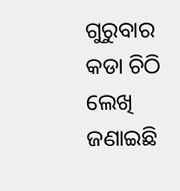ଗୁରୁବାର କଡା ଚିଠି ଲେଖି ଜଣାଇଛି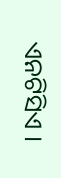ଏନଟିସିଏ ।